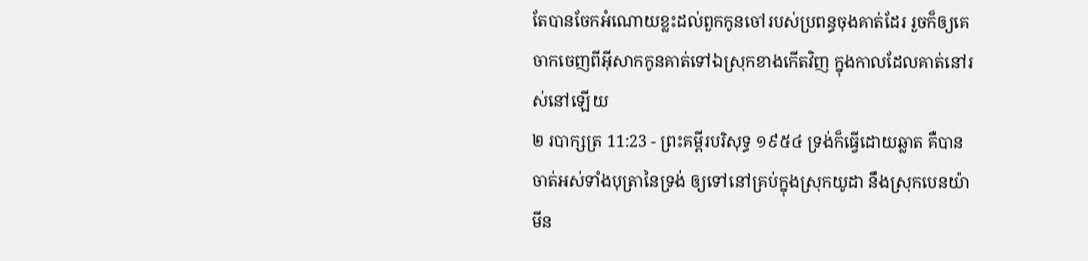តែបានចែកអំណោយខ្លះដល់ពួកកូនចៅរបស់ប្រពន្ធចុងគាត់ដែរ រួចក៏ឲ្យគេចាកចេញពីអ៊ីសាកកូនគាត់ទៅឯស្រុកខាងកើតវិញ ក្នុងកាលដែលគាត់នៅរស់នៅឡើយ
២ របាក្សត្រ 11:23 - ព្រះគម្ពីរបរិសុទ្ធ ១៩៥៤ ទ្រង់ក៏ធ្វើដោយឆ្លាត គឺបានចាត់អស់ទាំងបុត្រានៃទ្រង់ ឲ្យទៅនៅគ្រប់ក្នុងស្រុកយូដា នឹងស្រុកបេនយ៉ាមីន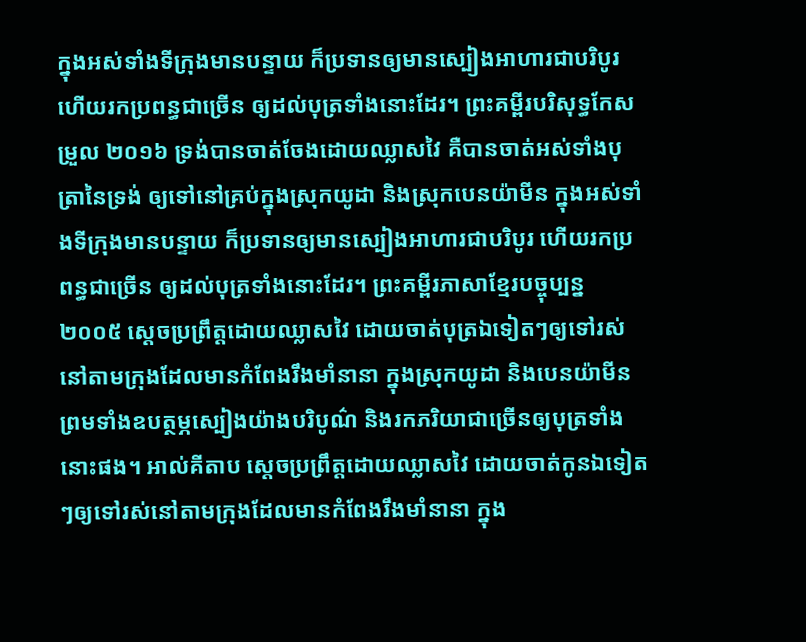ក្នុងអស់ទាំងទីក្រុងមានបន្ទាយ ក៏ប្រទានឲ្យមានស្បៀងអាហារជាបរិបូរ ហើយរកប្រពន្ធជាច្រើន ឲ្យដល់បុត្រទាំងនោះដែរ។ ព្រះគម្ពីរបរិសុទ្ធកែសម្រួល ២០១៦ ទ្រង់បានចាត់ចែងដោយឈ្លាសវៃ គឺបានចាត់អស់ទាំងបុត្រានៃទ្រង់ ឲ្យទៅនៅគ្រប់ក្នុងស្រុកយូដា និងស្រុកបេនយ៉ាមីន ក្នុងអស់ទាំងទីក្រុងមានបន្ទាយ ក៏ប្រទានឲ្យមានស្បៀងអាហារជាបរិបូរ ហើយរកប្រពន្ធជាច្រើន ឲ្យដល់បុត្រទាំងនោះដែរ។ ព្រះគម្ពីរភាសាខ្មែរបច្ចុប្បន្ន ២០០៥ ស្ដេចប្រព្រឹត្តដោយឈ្លាសវៃ ដោយចាត់បុត្រឯទៀតៗឲ្យទៅរស់នៅតាមក្រុងដែលមានកំពែងរឹងមាំនានា ក្នុងស្រុកយូដា និងបេនយ៉ាមីន ព្រមទាំងឧបត្ថម្ភស្បៀងយ៉ាងបរិបូណ៌ និងរកភរិយាជាច្រើនឲ្យបុត្រទាំងនោះផង។ អាល់គីតាប ស្តេចប្រព្រឹត្តដោយឈ្លាសវៃ ដោយចាត់កូនឯទៀតៗឲ្យទៅរស់នៅតាមក្រុងដែលមានកំពែងរឹងមាំនានា ក្នុង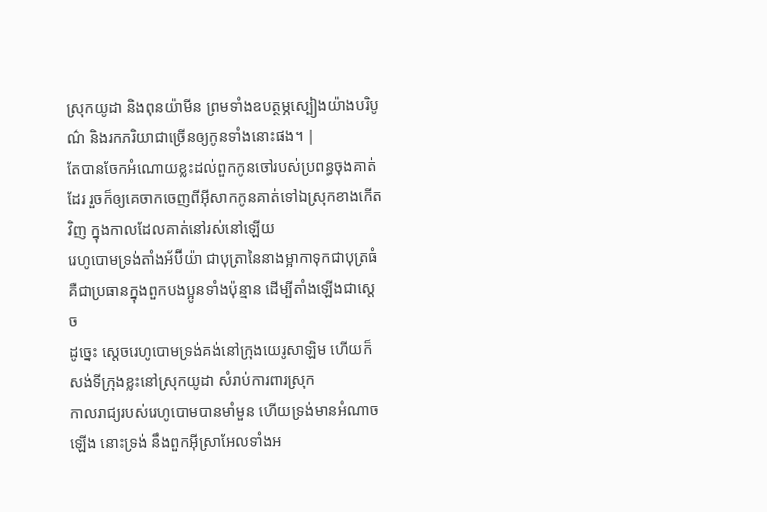ស្រុកយូដា និងពុនយ៉ាមីន ព្រមទាំងឧបត្ថម្ភស្បៀងយ៉ាងបរិបូណ៌ និងរកភរិយាជាច្រើនឲ្យកូនទាំងនោះផង។ |
តែបានចែកអំណោយខ្លះដល់ពួកកូនចៅរបស់ប្រពន្ធចុងគាត់ដែរ រួចក៏ឲ្យគេចាកចេញពីអ៊ីសាកកូនគាត់ទៅឯស្រុកខាងកើតវិញ ក្នុងកាលដែលគាត់នៅរស់នៅឡើយ
រេហូបោមទ្រង់តាំងអ័ប៊ីយ៉ា ជាបុត្រានៃនាងម្អាកាទុកជាបុត្រធំ គឺជាប្រធានក្នុងពួកបងប្អូនទាំងប៉ុន្មាន ដើម្បីតាំងឡើងជាស្តេច
ដូច្នេះ ស្តេចរេហូបោមទ្រង់គង់នៅក្រុងយេរូសាឡិម ហើយក៏សង់ទីក្រុងខ្លះនៅស្រុកយូដា សំរាប់ការពារស្រុក
កាលរាជ្យរបស់រេហូបោមបានមាំមួន ហើយទ្រង់មានអំណាចឡើង នោះទ្រង់ នឹងពួកអ៊ីស្រាអែលទាំងអ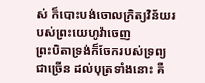ស់ ក៏បោះបង់ចោលក្រិត្យវិន័យរបស់ព្រះយេហូវ៉ាចេញ
ព្រះបិតាទ្រង់ក៏ចែករបស់ទ្រព្យជាច្រើន ដល់បុត្រទាំងនោះ គឺ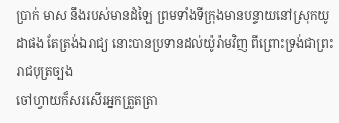ប្រាក់ មាស នឹងរបស់មានដំឡៃ ព្រមទាំងទីក្រុងមានបន្ទាយនៅស្រុកយូដាផង តែត្រង់ឯរាជ្យ នោះបានប្រទានដល់យ៉ូរ៉ាមវិញ ពីព្រោះទ្រង់ជាព្រះរាជបុត្រច្បង
ចៅហ្វាយក៏សរសើរអ្នកត្រួតត្រា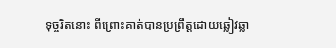ទុច្ចរិតនោះ ពីព្រោះគាត់បានប្រព្រឹត្តដោយឆ្លៀវឆ្លា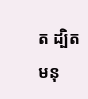ត ដ្បិតមនុ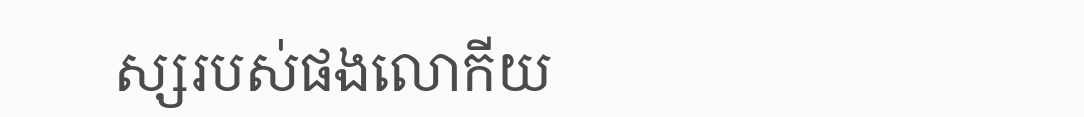ស្សរបស់ផងលោកីយ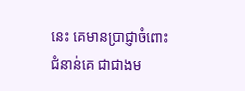នេះ គេមានប្រាជ្ញាចំពោះជំនាន់គេ ជាជាងម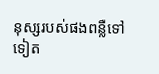នុស្សរបស់ផងពន្លឺទៅទៀត